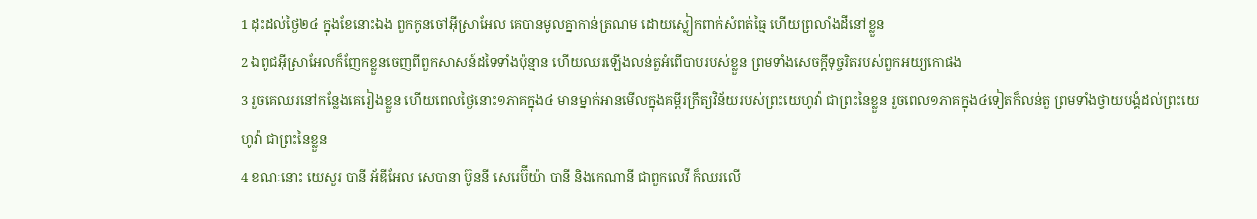1 ដុះដល់ថ្ងៃ២៤ ក្នុងខែនោះឯង ពួកកូនចៅអ៊ីស្រាអែល គេបានមូលគ្នាកាន់ត្រណម ដោយស្លៀកពាក់សំពត់ធ្មៃ ហើយព្រលាំងដីនៅខ្លួន
2 ឯពូជអ៊ីស្រាអែលក៏ញែកខ្លួនចេញពីពួកសាសន៍ដទៃទាំងប៉ុន្មាន ហើយឈរឡើងលន់តួអំពើបាបរបស់ខ្លួន ព្រមទាំងសេចក្តីទុច្ចរិតរបស់ពួកអយ្យកោផង
3 រួចគេឈរនៅកន្លែងគេរៀងខ្លួន ហើយពេលថ្ងៃនោះ១ភាគក្នុង៤ មានម្នាក់អានមើលក្នុងគម្ពីរក្រឹត្យវិន័យរបស់ព្រះយេហូវ៉ា ជាព្រះនៃខ្លួន រួចពេល១ភាគក្នុង៤ទៀតក៏លន់តួ ព្រមទាំងថ្វាយបង្គំដល់ព្រះយេហូវ៉ា ជាព្រះនៃខ្លួន
4 ខណៈនោះ យេសួរ បានី អ័ឌីអែល សេបានា ប៊ូននី សេរេប៊ីយ៉ា បានី និងកេណានី ជាពួកលេវី ក៏ឈរលើ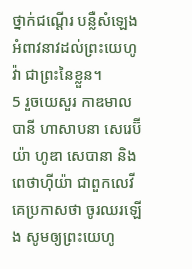ថ្នាក់ជណ្តើរ បន្លឺសំឡេងអំពាវនាវដល់ព្រះយេហូវ៉ា ជាព្រះនៃខ្លួន។
5 រួចយេសួរ កាឌមាល បានី ហាសាបនា សេរេប៊ីយ៉ា ហូឌា សេបានា និងពេថាហ៊ីយ៉ា ជាពួកលេវី គេប្រកាសថា ចូរឈរឡើង សូមឲ្យព្រះយេហូ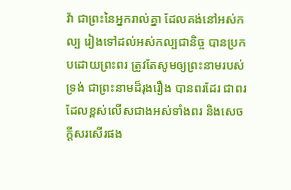វ៉ា ជាព្រះនៃអ្នករាល់គ្នា ដែលគង់នៅអស់កល្ប រៀងទៅដល់អស់កល្បជានិច្ច បានប្រកបដោយព្រះពរ ត្រូវតែសូមឲ្យព្រះនាមរបស់ទ្រង់ ជាព្រះនាមដ៏រុងរឿង បានពរដែរ ជាពរដែលខ្ពស់លើសជាងអស់ទាំងពរ និងសេចក្តីសរសើរផង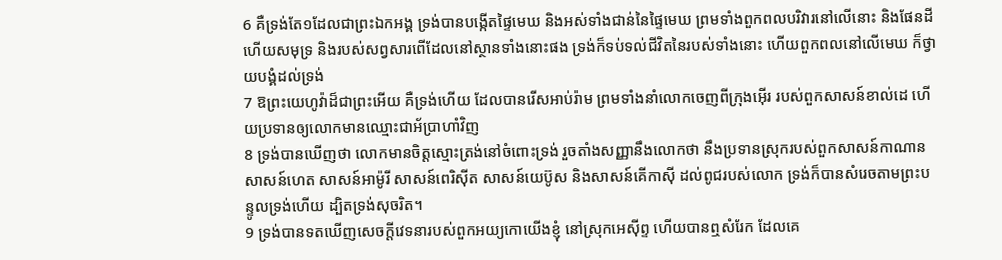6 គឺទ្រង់តែ១ដែលជាព្រះឯកអង្គ ទ្រង់បានបង្កើតផ្ទៃមេឃ និងអស់ទាំងជាន់នៃផ្ទៃមេឃ ព្រមទាំងពួកពលបរិវារនៅលើនោះ និងផែនដី ហើយសមុទ្រ និងរបស់សព្វសារពើដែលនៅស្ថានទាំងនោះផង ទ្រង់ក៏ទប់ទល់ជីវិតនៃរបស់ទាំងនោះ ហើយពួកពលនៅលើមេឃ ក៏ថ្វាយបង្គំដល់ទ្រង់
7 ឱព្រះយេហូវ៉ាដ៏ជាព្រះអើយ គឺទ្រង់ហើយ ដែលបានរើសអាប់រ៉ាម ព្រមទាំងនាំលោកចេញពីក្រុងអ៊ើរ របស់ពួកសាសន៍ខាល់ដេ ហើយប្រទានឲ្យលោកមានឈ្មោះជាអ័ប្រាហាំវិញ
8 ទ្រង់បានឃើញថា លោកមានចិត្តស្មោះត្រង់នៅចំពោះទ្រង់ រួចតាំងសញ្ញានឹងលោកថា នឹងប្រទានស្រុករបស់ពួកសាសន៍កាណាន សាសន៍ហេត សាសន៍អាម៉ូរី សាសន៍ពេរិស៊ីត សាសន៍យេប៊ូស និងសាសន៍គើកាស៊ី ដល់ពូជរបស់លោក ទ្រង់ក៏បានសំរេចតាមព្រះបន្ទូលទ្រង់ហើយ ដ្បិតទ្រង់សុចរិត។
9 ទ្រង់បានទតឃើញសេចក្តីវេទនារបស់ពួកអយ្យកោយើងខ្ញុំ នៅស្រុកអេស៊ីព្ទ ហើយបានឮសំរែក ដែលគេ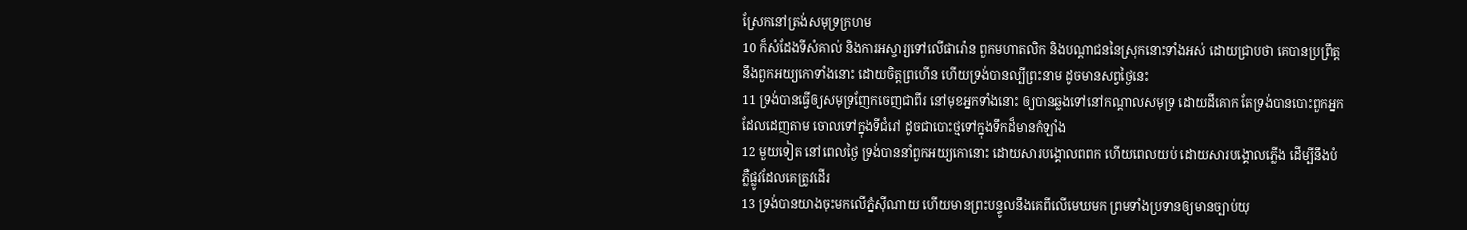ស្រែកនៅត្រង់សមុទ្រក្រហម
10 ក៏សំដែងទីសំគាល់ និងការអស្ចារ្យទៅលើផារ៉ោន ពួកមហាតលិក និងបណ្តាជននៃស្រុកនោះទាំងអស់ ដោយជ្រាបថា គេបានប្រព្រឹត្តនឹងពួកអយ្យកោទាំងនោះ ដោយចិត្តព្រហើន ហើយទ្រង់បានល្បីព្រះនាម ដូចមានសព្វថ្ងៃនេះ
11 ទ្រង់បានធ្វើឲ្យសមុទ្រញែកចេញជាពីរ នៅមុខអ្នកទាំងនោះ ឲ្យបានឆ្លងទៅនៅកណ្តាលសមុទ្រ ដោយដីគោក តែទ្រង់បានបោះពួកអ្នកដែលដេញតាម ចោលទៅក្នុងទីជំរៅ ដូចជាបោះថ្មទៅក្នុងទឹកដ៏មានកំឡាំង
12 មួយទៀត នៅពេលថ្ងៃ ទ្រង់បាននាំពួកអយ្យកោនោះ ដោយសារបង្គោលពពក ហើយពេលយប់ ដោយសារបង្គោលភ្លើង ដើម្បីនឹងបំភ្លឺផ្លូវដែលគេត្រូវដើរ
13 ទ្រង់បានយាងចុះមកលើភ្នំស៊ីណាយ ហើយមានព្រះបន្ទូលនឹងគេពីលើមេឃមក ព្រមទាំងប្រទានឲ្យមានច្បាប់យុ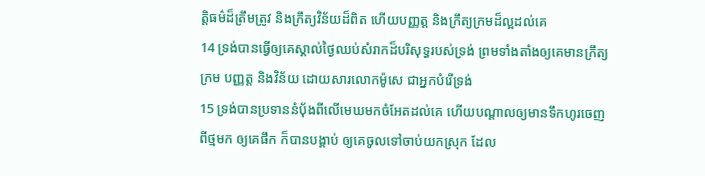ត្តិធម៌ដ៏ត្រឹមត្រូវ និងក្រឹត្យវិន័យដ៏ពិត ហើយបញ្ញត្ត និងក្រឹត្យក្រមដ៏ល្អដល់គេ
14 ទ្រង់បានធ្វើឲ្យគេស្គាល់ថ្ងៃឈប់សំរាកដ៏បរិសុទ្ធរបស់ទ្រង់ ព្រមទាំងតាំងឲ្យគេមានក្រឹត្យក្រម បញ្ញត្ត និងវិន័យ ដោយសារលោកម៉ូសេ ជាអ្នកបំរើទ្រង់
15 ទ្រង់បានប្រទាននំបុ័ងពីលើមេឃមកចំអែតដល់គេ ហើយបណ្តាលឲ្យមានទឹកហូរចេញពីថ្មមក ឲ្យគេផឹក ក៏បានបង្គាប់ ឲ្យគេចូលទៅចាប់យកស្រុក ដែល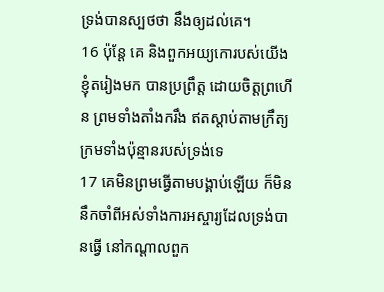ទ្រង់បានស្បថថា នឹងឲ្យដល់គេ។
16 ប៉ុន្តែ គេ និងពួកអយ្យកោរបស់យើងខ្ញុំតរៀងមក បានប្រព្រឹត្ត ដោយចិត្តព្រហើន ព្រមទាំងតាំងករឹង ឥតស្តាប់តាមក្រឹត្យក្រមទាំងប៉ុន្មានរបស់ទ្រង់ទេ
17 គេមិនព្រមធ្វើតាមបង្គាប់ឡើយ ក៏មិននឹកចាំពីអស់ទាំងការអស្ចារ្យដែលទ្រង់បានធ្វើ នៅកណ្តាលពួក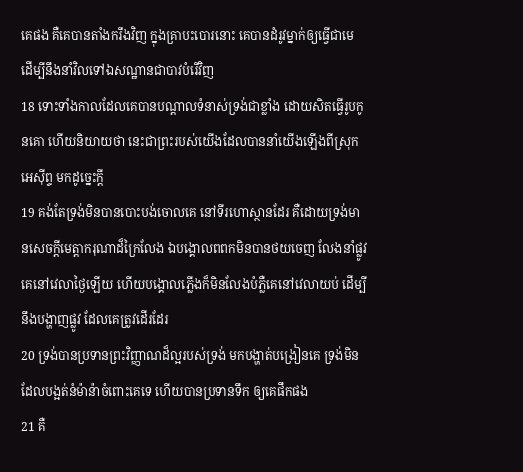គេផង គឺគេបានតាំងករឹងវិញ ក្នុងគ្រាបះបោរនោះ គេបានដំរូវម្នាក់ឲ្យធ្វើជាមេ ដើម្បីនឹងនាំវិលទៅឯសណ្ឋានជាបាវបំរើវិញ
18 ទោះទាំងកាលដែលគេបានបណ្តាលទំនាស់ទ្រង់ជាខ្លាំង ដោយសិតធ្វើរូបកូនគោ ហើយនិយាយថា នេះជាព្រះរបស់យើងដែលបាននាំយើងឡើងពីស្រុកអេស៊ីព្ទ មកដូច្នេះក្តី
19 គង់តែទ្រង់មិនបានបោះបង់ចោលគេ នៅទីរហោស្ថានដែរ គឺដោយទ្រង់មានសេចក្តីមេត្តាករុណាដ៏ក្រៃលែង ឯបង្គោលពពកមិនបានថយចេញ លែងនាំផ្លូវគេនៅវេលាថ្ងៃឡើយ ហើយបង្គោលភ្លើងក៏មិនលែងបំភ្លឺគេនៅវេលាយប់ ដើម្បីនឹងបង្ហាញផ្លូវ ដែលគេត្រូវដើរដែរ
20 ទ្រង់បានប្រទានព្រះវិញ្ញាណដ៏ល្អរបស់ទ្រង់ មកបង្ហាត់បង្រៀនគេ ទ្រង់មិនដែលបង្អត់នំម៉ាន៉ាចំពោះគេទេ ហើយបានប្រទានទឹក ឲ្យគេផឹកផង
21 គឺ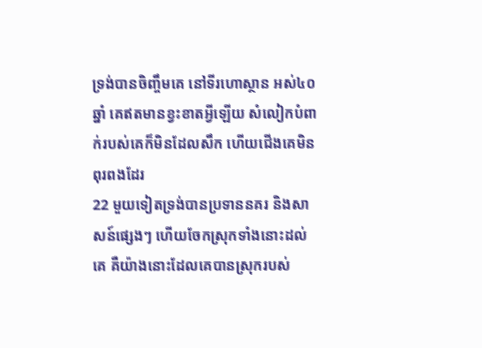ទ្រង់បានចិញ្ចឹមគេ នៅទីរហោស្ថាន អស់៤០ឆ្នាំ គេឥតមានខ្វះខាតអ្វីឡើយ សំលៀកបំពាក់របស់គេក៏មិនដែលសឹក ហើយជើងគេមិនពុរពងដែរ
22 មួយទៀតទ្រង់បានប្រទាននគរ និងសាសន៍ផ្សេងៗ ហើយចែកស្រុកទាំងនោះដល់គេ គឺយ៉ាងនោះដែលគេបានស្រុករបស់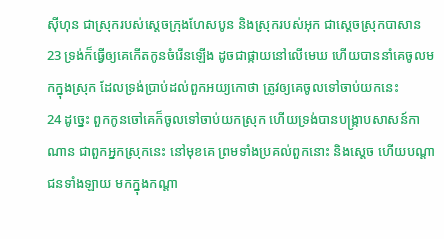ស៊ីហុន ជាស្រុករបស់ស្តេចក្រុងហែសបូន និងស្រុករបស់អុក ជាស្តេចស្រុកបាសាន
23 ទ្រង់ក៏ធ្វើឲ្យគេកើតកូនចំរើនឡើង ដូចជាផ្កាយនៅលើមេឃ ហើយបាននាំគេចូលមកក្នុងស្រុក ដែលទ្រង់ប្រាប់ដល់ពួកអយ្យកោថា ត្រូវឲ្យគេចូលទៅចាប់យកនេះ
24 ដូច្នេះ ពួកកូនចៅគេក៏ចូលទៅចាប់យកស្រុក ហើយទ្រង់បានបង្ក្រាបសាសន៍កាណាន ជាពួកអ្នកស្រុកនេះ នៅមុខគេ ព្រមទាំងប្រគល់ពួកនោះ និងស្តេច ហើយបណ្តាជនទាំងឡាយ មកក្នុងកណ្តា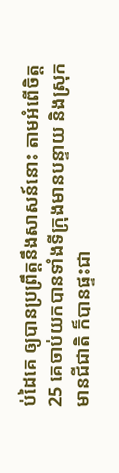ប់ដៃគេ ឲ្យបានប្រព្រឹត្តនឹងសាសន៍នោះ តាមអំពើចិត្ត
25 គេចាប់យកបានទាំងទីក្រុងមានបន្ទាយ និងស្រុកមានជីជាតិ ក៏បានផ្ទះជា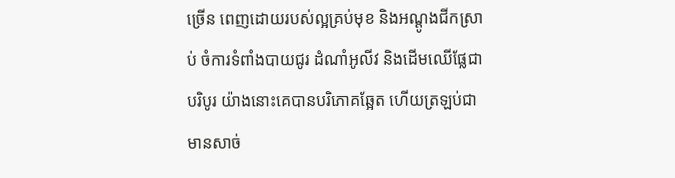ច្រើន ពេញដោយរបស់ល្អគ្រប់មុខ និងអណ្តូងជីកស្រាប់ ចំការទំពាំងបាយជូរ ដំណាំអូលីវ និងដើមឈើផ្លែជាបរិបូរ យ៉ាងនោះគេបានបរិភោគឆ្អែត ហើយត្រឡប់ជាមានសាច់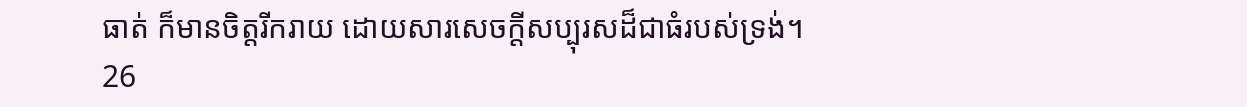ធាត់ ក៏មានចិត្តរីករាយ ដោយសារសេចក្តីសប្បុរសដ៏ជាធំរបស់ទ្រង់។
26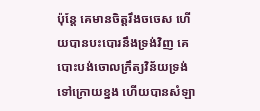ប៉ុន្តែ គេមានចិត្តរឹងចចេស ហើយបានបះបោរនឹងទ្រង់វិញ គេបោះបង់ចោលក្រឹត្យវិន័យទ្រង់ទៅក្រោយខ្នង ហើយបានសំឡា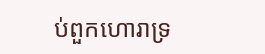ប់ពួកហោរាទ្រ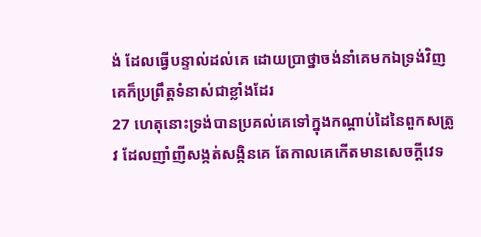ង់ ដែលធ្វើបន្ទាល់ដល់គេ ដោយប្រាថ្នាចង់នាំគេមកឯទ្រង់វិញ គេក៏ប្រព្រឹត្តទំនាស់ជាខ្លាំងដែរ
27 ហេតុនោះទ្រង់បានប្រគល់គេទៅក្នុងកណ្តាប់ដៃនៃពួកសត្រូវ ដែលញាំញីសង្កត់សង្កិនគេ តែកាលគេកើតមានសេចក្តីវេទ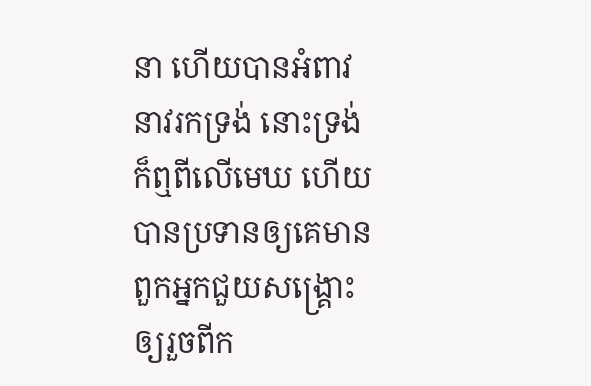នា ហើយបានអំពាវនាវរកទ្រង់ នោះទ្រង់ក៏ឮពីលើមេឃ ហើយបានប្រទានឲ្យគេមានពួកអ្នកជួយសង្គ្រោះ ឲ្យរួចពីក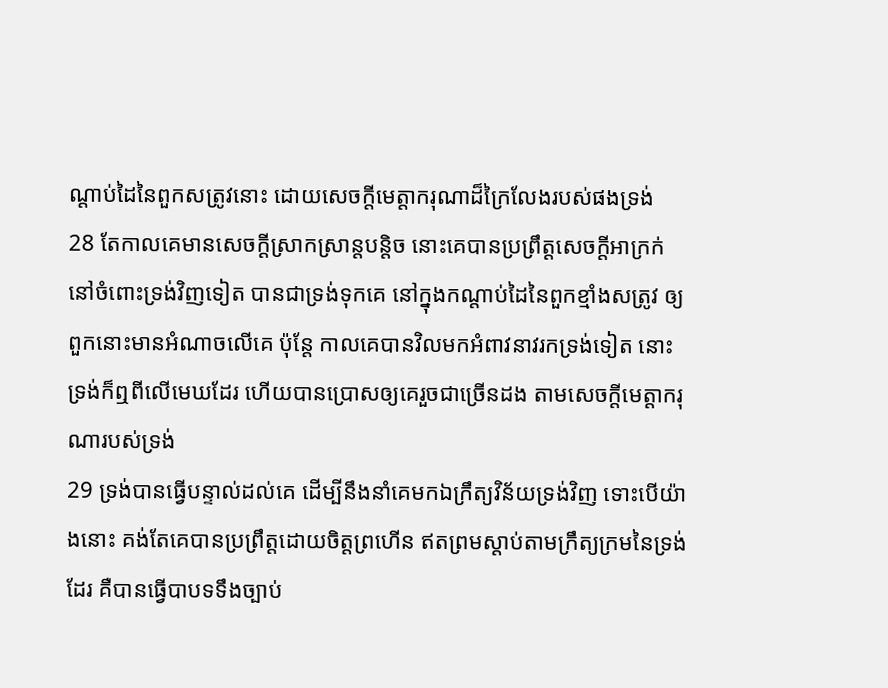ណ្តាប់ដៃនៃពួកសត្រូវនោះ ដោយសេចក្តីមេត្តាករុណាដ៏ក្រៃលែងរបស់ផងទ្រង់
28 តែកាលគេមានសេចក្តីស្រាកស្រាន្តបន្តិច នោះគេបានប្រព្រឹត្តសេចក្តីអាក្រក់ នៅចំពោះទ្រង់វិញទៀត បានជាទ្រង់ទុកគេ នៅក្នុងកណ្តាប់ដៃនៃពួកខ្មាំងសត្រូវ ឲ្យពួកនោះមានអំណាចលើគេ ប៉ុន្តែ កាលគេបានវិលមកអំពាវនាវរកទ្រង់ទៀត នោះទ្រង់ក៏ឮពីលើមេឃដែរ ហើយបានប្រោសឲ្យគេរួចជាច្រើនដង តាមសេចក្តីមេត្តាករុណារបស់ទ្រង់
29 ទ្រង់បានធ្វើបន្ទាល់ដល់គេ ដើម្បីនឹងនាំគេមកឯក្រឹត្យវិន័យទ្រង់វិញ ទោះបើយ៉ាងនោះ គង់តែគេបានប្រព្រឹត្តដោយចិត្តព្រហើន ឥតព្រមស្តាប់តាមក្រឹត្យក្រមនៃទ្រង់ដែរ គឺបានធ្វើបាបទទឹងច្បាប់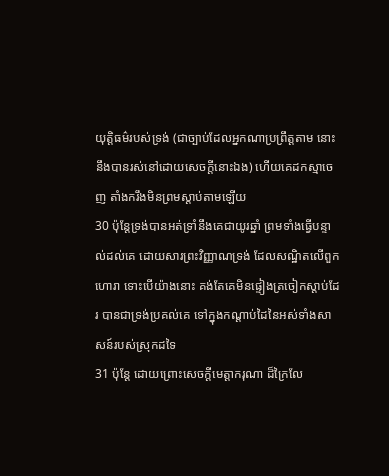យុត្តិធម៌របស់ទ្រង់ (ជាច្បាប់ដែលអ្នកណាប្រព្រឹត្តតាម នោះនឹងបានរស់នៅដោយសេចក្តីនោះឯង) ហើយគេដកស្មាចេញ តាំងករឹងមិនព្រមស្តាប់តាមឡើយ
30 ប៉ុន្តែទ្រង់បានអត់ទ្រាំនឹងគេជាយូរឆ្នាំ ព្រមទាំងធ្វើបន្ទាល់ដល់គេ ដោយសារព្រះវិញ្ញាណទ្រង់ ដែលសណ្ឋិតលើពួកហោរា ទោះបើយ៉ាងនោះ គង់តែគេមិនផ្ទៀងត្រចៀកស្តាប់ដែរ បានជាទ្រង់ប្រគល់គេ ទៅក្នុងកណ្តាប់ដៃនៃអស់ទាំងសាសន៍របស់ស្រុកដទៃ
31 ប៉ុន្តែ ដោយព្រោះសេចក្តីមេត្តាករុណា ដ៏ក្រៃលែ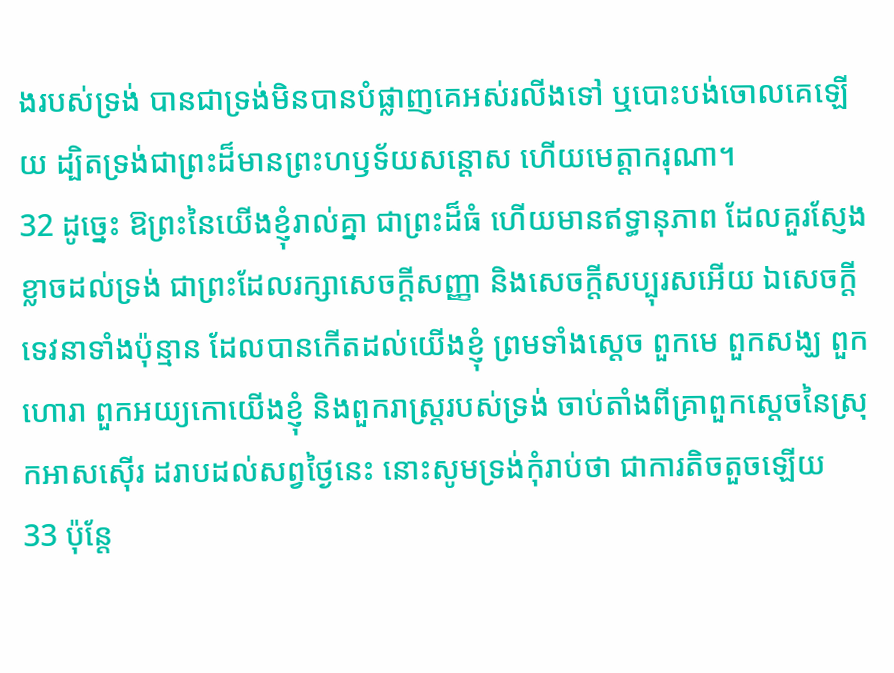ងរបស់ទ្រង់ បានជាទ្រង់មិនបានបំផ្លាញគេអស់រលីងទៅ ឬបោះបង់ចោលគេឡើយ ដ្បិតទ្រង់ជាព្រះដ៏មានព្រះហឫទ័យសន្តោស ហើយមេត្តាករុណា។
32 ដូច្នេះ ឱព្រះនៃយើងខ្ញុំរាល់គ្នា ជាព្រះដ៏ធំ ហើយមានឥទ្ធានុភាព ដែលគួរស្ញែងខ្លាចដល់ទ្រង់ ជាព្រះដែលរក្សាសេចក្តីសញ្ញា និងសេចក្តីសប្បុរសអើយ ឯសេចក្តីទេវនាទាំងប៉ុន្មាន ដែលបានកើតដល់យើងខ្ញុំ ព្រមទាំងស្តេច ពួកមេ ពួកសង្ឃ ពួកហោរា ពួកអយ្យកោយើងខ្ញុំ និងពួករាស្ត្ររបស់ទ្រង់ ចាប់តាំងពីគ្រាពួកស្តេចនៃស្រុកអាសស៊ើរ ដរាបដល់សព្វថ្ងៃនេះ នោះសូមទ្រង់កុំរាប់ថា ជាការតិចតួចឡើយ
33 ប៉ុន្តែ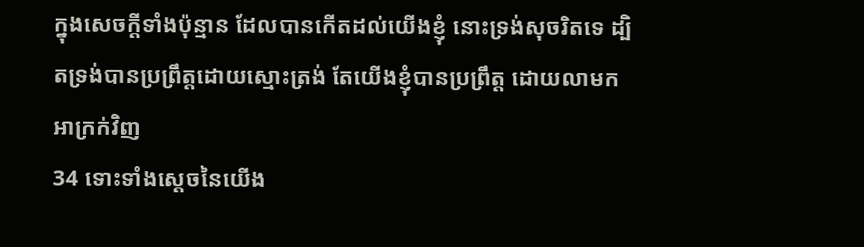ក្នុងសេចក្តីទាំងប៉ុន្មាន ដែលបានកើតដល់យើងខ្ញុំ នោះទ្រង់សុចរិតទេ ដ្បិតទ្រង់បានប្រព្រឹត្តដោយស្មោះត្រង់ តែយើងខ្ញុំបានប្រព្រឹត្ត ដោយលាមកអាក្រក់វិញ
34 ទោះទាំងស្តេចនៃយើង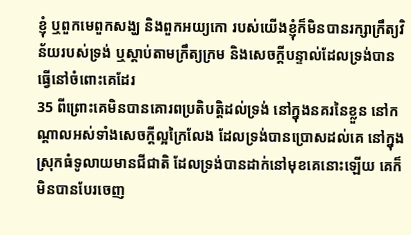ខ្ញុំ ឬពួកមេពួកសង្ឃ និងពួកអយ្យកោ របស់យើងខ្ញុំក៏មិនបានរក្សាក្រឹត្យវិន័យរបស់ទ្រង់ ឬស្តាប់តាមក្រឹត្យក្រម និងសេចក្តីបន្ទាល់ដែលទ្រង់បានធ្វើនៅចំពោះគេដែរ
35 ពីព្រោះគេមិនបានគោរពប្រតិបត្តិដល់ទ្រង់ នៅក្នុងនគរនៃខ្លួន នៅកណ្តាលអស់ទាំងសេចក្តីល្អក្រៃលែង ដែលទ្រង់បានប្រោសដល់គេ នៅក្នុងស្រុកធំទូលាយមានជីជាតិ ដែលទ្រង់បានដាក់នៅមុខគេនោះឡើយ គេក៏មិនបានបែរចេញ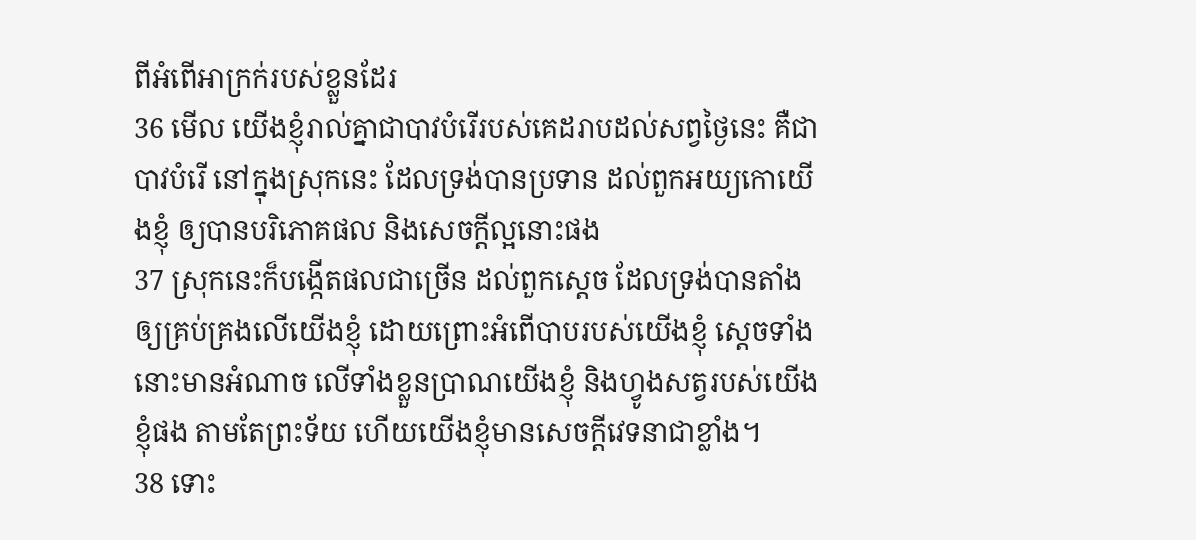ពីអំពើអាក្រក់របស់ខ្លួនដែរ
36 មើល យើងខ្ញុំរាល់គ្នាជាបាវបំរើរបស់គេដរាបដល់សព្វថ្ងៃនេះ គឺជាបាវបំរើ នៅក្នុងស្រុកនេះ ដែលទ្រង់បានប្រទាន ដល់ពួកអយ្យកោយើងខ្ញុំ ឲ្យបានបរិភោគផល និងសេចក្តីល្អនោះផង
37 ស្រុកនេះក៏បង្កើតផលជាច្រើន ដល់ពួកស្តេច ដែលទ្រង់បានតាំងឲ្យគ្រប់គ្រងលើយើងខ្ញុំ ដោយព្រោះអំពើបាបរបស់យើងខ្ញុំ ស្តេចទាំងនោះមានអំណាច លើទាំងខ្លួនប្រាណយើងខ្ញុំ និងហ្វូងសត្វរបស់យើងខ្ញុំផង តាមតែព្រះទ័យ ហើយយើងខ្ញុំមានសេចក្តីវេទនាជាខ្លាំង។
38 ទោះ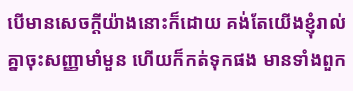បើមានសេចក្តីយ៉ាងនោះក៏ដោយ គង់តែយើងខ្ញុំរាល់គ្នាចុះសញ្ញាមាំមួន ហើយក៏កត់ទុកផង មានទាំងពួក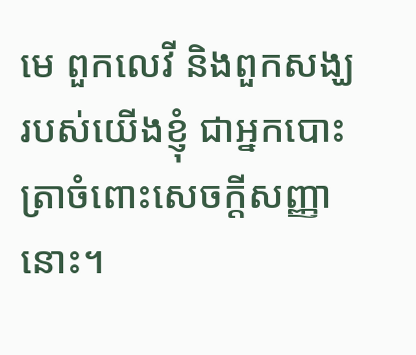មេ ពួកលេវី និងពួកសង្ឃរបស់យើងខ្ញុំ ជាអ្នកបោះត្រាចំពោះសេចក្តីសញ្ញានោះ។